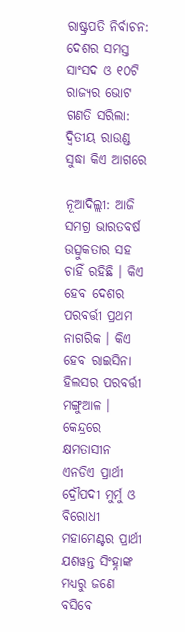ରାଷ୍ଟ୍ରପତି ନିର୍ବାଚନ: ଦେଶର ସମସ୍ତ ସାଂସଦ ଓ ୧୦ଟି ରାଜ୍ୟର ଭୋଟ ଗଣତି ସରିଲା: ଦ୍ୱିତୀୟ ରାଉଣ୍ଡ ସୁଦ୍ଧା କିଏ ଆଗରେ

ନୂଆଦିଲ୍ଲୀ: ଆଜି ସମଗ୍ର ଭାରତବର୍ଷ ଉତ୍ସୁକତାର ସହ ଚାହିଁ ରହିଛି । କିଏ ହେବ ଦେଶର ପରବର୍ତ୍ତୀ ପ୍ରଥମ ନାଗରିକ । କିଏ ହେବ ରାଇସିନା ହିଲସର ପରବର୍ତ୍ତୀ ମଙ୍ଗୁଆଳ । କେନ୍ଦ୍ରରେ କ୍ଷମତାସୀନ ଏନଡିଏ ପ୍ରାର୍ଥୀ ଦ୍ରୌପଦୀ ମୁର୍ମୁ ଓ ବିରୋଧୀ ମହାମେଣ୍ଟର ପ୍ରାର୍ଥୀ ଯଶୱନ୍ତ ସିଂହ୍ନାଙ୍କ ମଧ୍ୟରୁ ଜଣେ ବସିବେ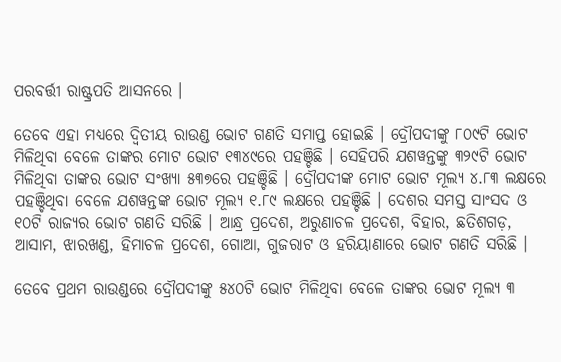ପରବର୍ତ୍ତୀ ରାଷ୍ଟ୍ରପତି ଆସନରେ ।

ତେବେ ଏହା ମଧ୍ୟରେ ଦ୍ୱିତୀୟ ରାଉଣ୍ଡ ଭୋଟ ଗଣତି ସମାପ୍ତ ହୋଇଛି । ଦ୍ରୌପଦୀଙ୍କୁ ୮୦୯ଟି ଭୋଟ ମିଳିଥିବା ବେଳେ ତାଙ୍କର ମୋଟ ଭୋଟ ୧୩୪୯ରେ ପହଞ୍ଚିଛି । ସେହିପରି ଯଶୱନ୍ତଙ୍କୁ ୩୨୯ଟି ଭୋଟ ମିଳିଥିବା ତାଙ୍କର ଭୋଟ ସଂଖ୍ୟା ୫୩୭ରେ ପହଞ୍ଚିଛି । ଦ୍ରୌପଦୀଙ୍କ ମୋଟ ଭୋଟ ମୂଲ୍ୟ ୪.୮୩ ଲକ୍ଷରେ ପହଞ୍ଚିଥିବା ବେଳେ ଯଶୱନ୍ତଙ୍କ ଭୋଟ ମୂଲ୍ୟ ୧.୮୯ ଲକ୍ଷରେ ପହଞ୍ଚିଛି । ଦେଶର ସମସ୍ତ ସାଂସଦ ଓ ୧୦ଟି ରାଜ୍ୟର ଭୋଟ ଗଣତି ସରିଛି । ଆନ୍ଧ୍ର ପ୍ରଦେଶ, ଅରୁଣାଚଳ ପ୍ରଦେଶ, ବିହାର, ଛତିଶଗଡ଼, ଆସାମ, ଝାରଖଣ୍ଡ, ହିମାଚଳ ପ୍ରଦେଶ, ଗୋଆ, ଗୁଜରାଟ ଓ ହରିୟାଣାରେ ଭୋଟ ଗଣତି ସରିଛି ।

ତେବେ ପ୍ରଥମ ରାଉଣ୍ଡରେ ଦ୍ରୌପଦୀଙ୍କୁ ୫୪୦ଟି ଭୋଟ ମିଳିଥିବା ବେଳେ ତାଙ୍କର ଭୋଟ ମୂଲ୍ୟ ୩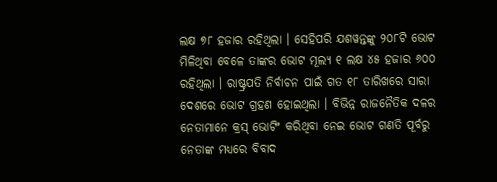ଲକ୍ଷ ୭୮ ହଜାର ରହିଥିଲା । ସେହିପରି ଯଶୱନ୍ତଙ୍କୁ ୨୦୮ଟି ଭୋଟ ମିଳିଥିବା ବେଳେ ତାଙ୍କର ଭୋଟ ମୂଲ୍ୟ ୧ ଲକ୍ଷ ୪୫ ହଜାର ୬୦୦ ରହିଥିଲା । ରାଷ୍ଟ୍ରପତି ନିର୍ବାଚନ ପାଇଁ ଗତ ୧୮ ତାରିଖରେ ସାରା ଦେଶରେ ଭୋଟ ଗ୍ରହଣ ହୋଇଥିଲା । ବିଭିନ୍ନ ରାଜନୈତିକ ଦଳର ନେତାମାନେ କ୍ରସ୍ ଭୋଟିଂ କରିଥିବା ନେଇ ଭୋଟ ଗଣତି ପୂର୍ବରୁ ନେତାଙ୍କ ମଧ୍ୟରେ ବିବାଦ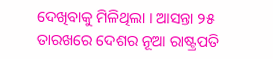ଦେଖିବାକୁ ମିଳିଥିଲା । ଆସନ୍ତା ୨୫ ତାରଖରେ ଦେଶର ନୂଆ ରାଷ୍ଟ୍ରପତି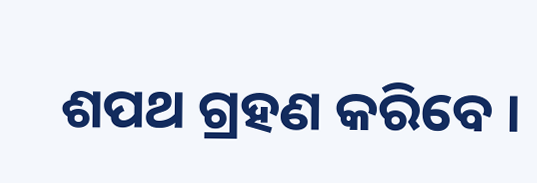ଶପଥ ଗ୍ରହଣ କରିବେ ।